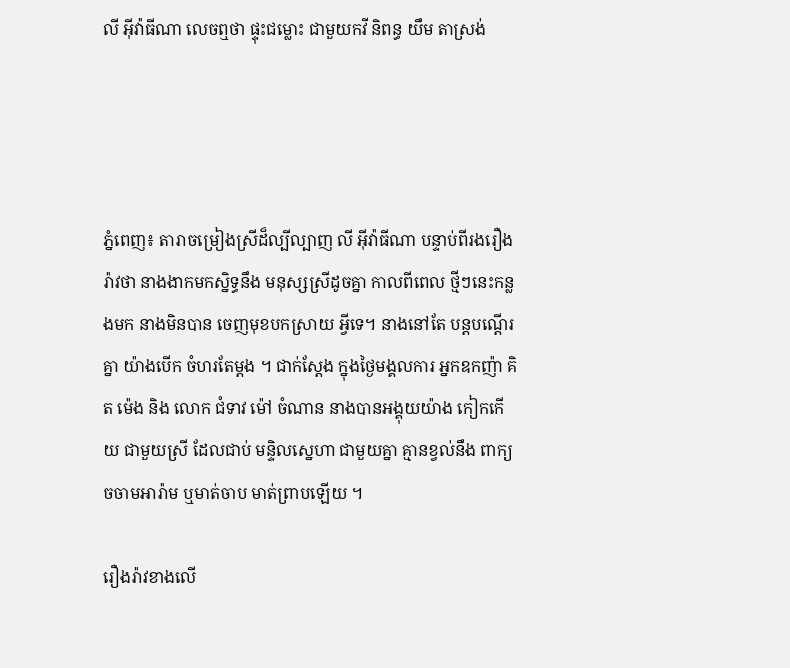លី អ៊ីវ៉ាធីណា លេចឮថា ផ្ទុះជម្លោះ ជាមួយកវី និពន្ធ យឹម តាស្រង់




ភ្នំពេញ៖ តារាចម្រៀងស្រីដ៏ល្បីល្បាញ លី អ៊ីវ៉ាធីណា បន្ទាប់ពីរងរឿងរ៉ាវថា នាងងាកមកស្និទ្ធនឹង មនុស្សស្រីដូចគ្នា កាលពីពេល ថ្មីៗនេះកន្លងមក នាងមិនបាន ចេញមុខបកស្រាយ អ្វីទេ។ នាងនៅតែ បន្តបណ្ដើរគ្នា យ៉ាងបើក ចំហរតែម្ដង ។ ជាក់ស្ដែង ក្នុងថ្ងៃមង្គលការ អ្នកឧកញ៉ា គិត ម៉េង និង លោក ជំទាវ ម៉ៅ ចំណាន នាងបានអង្គុយយ៉ាង កៀកកើយ ជាមួយស្រី ដែលជាប់ មន្ទិលស្នេហា ជាមួយគ្នា គ្មានខ្វល់នឹង ពាក្យចចាមអារ៉ាម ឬមាត់ចាប មាត់ព្រាបឡើយ ។

រឿងរ៉ាវខាងលើ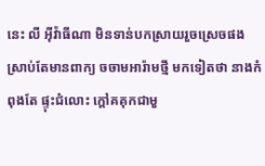នេះ លី អ៊ីវ៉ាធីណា មិនទាន់បកស្រាយរួចស្រេចផង ស្រាប់តែមានពាក្យ ចចាមអារ៉ាមថ្មី មកទៀតថា នាងកំពុងតែ ផ្ទុះជំលោះ ក្ដៅគគុកជាមួ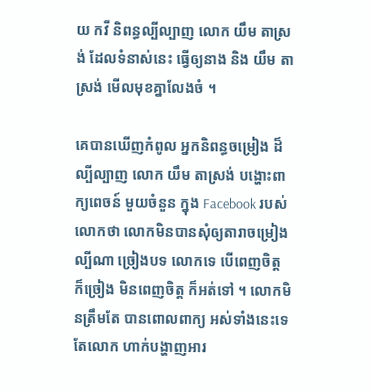យ កវី និពន្ធល្បីល្បាញ លោក យឹម តាស្រង់ ដែលទំនាស់នេះ ធ្វើឲ្យនាង និង យឹម តាស្រង់ មើលមុខគ្នាលែងចំ ។

គេបានឃើញកំពូល អ្នកនិពន្ធចម្រៀង ដ៏ល្បីល្បាញ លោក យឹម តាស្រង់ បង្ហោះពាក្យពេចន៍ មួយចំនួន ក្នុង Facebook របស់លោកថា លោកមិនបានសុំឲ្យតារាចម្រៀង ល្បីណា ច្រៀងបទ លោកទេ បើពេញចិត្ត ក៏ច្រៀង មិនពេញចិត្ត ក៏អត់ទៅ ។ លោកមិនត្រឹមតែ បានពោលពាក្យ អស់ទាំងនេះទេ តែលោក ហាក់បង្ហាញអារ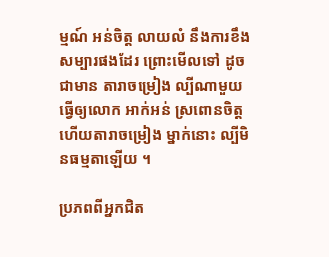ម្មណ៍ អន់ចិត្ត លាយលំ នឹងការខឹង សម្បារផងដែរ ព្រោះមើលទៅ ដូចជាមាន តារាចម្រៀង ល្បីណាមួយ ធ្វើឲ្យលោក អាក់អន់ ស្រពោនចិត្ត ហើយតារាចម្រៀង ម្នាក់នោះ ល្បីមិនធម្មតាឡើយ ។

ប្រភពពីអ្នកជិត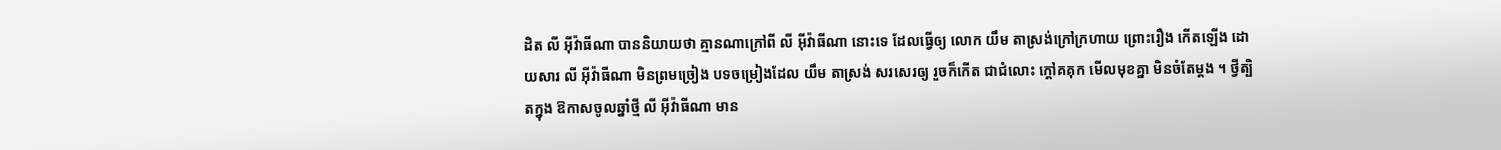ដិត លី អ៊ីវ៉ាធីណា បាននិយាយថា គ្មានណាក្រៅពី លី អ៊ីវ៉ាធីណា នោះទេ ដែលធ្វើឲ្យ លោក យឹម តាស្រង់ក្រៅក្រហាយ ព្រោះរឿង កើតឡើង ដោយសារ លី អ៊ីវ៉ាធីណា មិនព្រមច្រៀង បទចម្រៀងដែល យឹម តាស្រង់ សរសេរឲ្យ រួចក៏កើត ជាជំលោះ ក្ដៅគគុក មើលមុខគ្នា មិនចំតែម្ដង ។ ថ្វីត្បិតក្នុង ឱកាសចូលឆ្នាំថ្មី លី អ៊ីវ៉ាធីណា មាន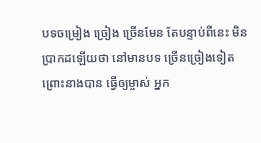បទចម្រៀង ច្រៀង ច្រើនមែន តែបន្ទាប់ពីនេះ មិនប្រាកដឡើយថា នៅមានបទ ច្រើនច្រៀងទៀត ព្រោះនាងបាន ធ្វើឲ្យម្ចាស់ អ្នក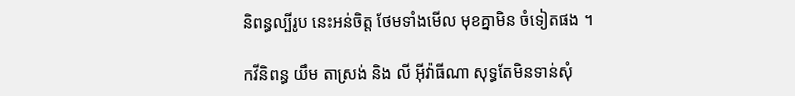និពន្ធល្បីរូប នេះអន់ចិត្ត ថែមទាំងមើល មុខគ្នាមិន ចំទៀតផង ។

កវីនិពន្ធ យឹម តាស្រង់ និង លី អ៊ីវ៉ាធីណា សុទ្ធតែមិនទាន់សុំ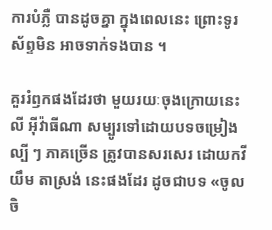ការបំភ្លឺ បានដូចគ្នា ក្នុងពេលនេះ ព្រោះទូរស័ព្ទមិន អាចទាក់ទងបាន ។

គួររំឭកផងដែរថា មួយរយៈចុងក្រោយនេះ លី អ៊ីវ៉ាធីណា សម្បូរទៅដោយបទចម្រៀងល្បី ៗ ភាគច្រើន ត្រូវបានសរសេរ ដោយកវី យឹម តាស្រង់ នេះផងដែរ ដូចជាបទ «ចូលចិ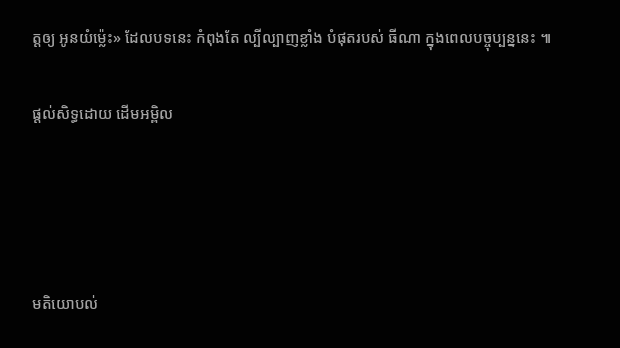ត្តឲ្យ អូនយំម្ល៉េះ» ដែលបទនេះ កំពុងតែ ល្បីល្បាញខ្លាំង បំផុតរបស់ ធីណា ក្នុងពេលបច្ចុប្បន្ននេះ ៕

ផ្តល់សិទ្ធដោយ ដើមអម្ពិល




មតិយោបល់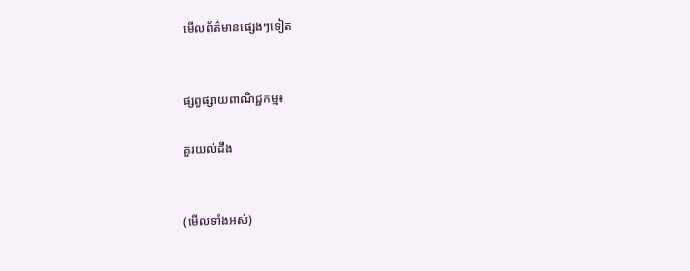មើលព័ត៌មានផ្សេងៗទៀត


ផ្សព្វផ្សាយពាណិជ្ជកម្ម៖

គួរយល់ដឹង


(មើលទាំងអស់)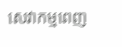សេវាកម្មពេញ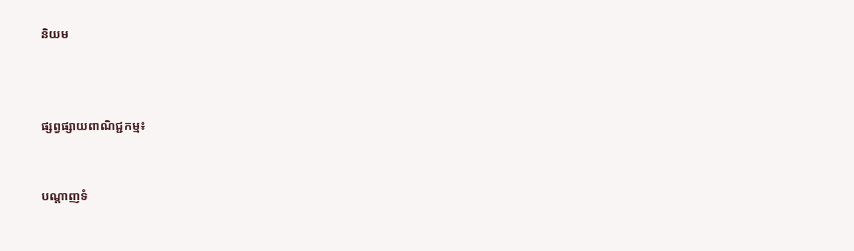និយម



ផ្សព្វផ្សាយពាណិជ្ជកម្ម៖


បណ្តាញទំ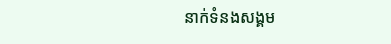នាក់ទំនងសង្គម